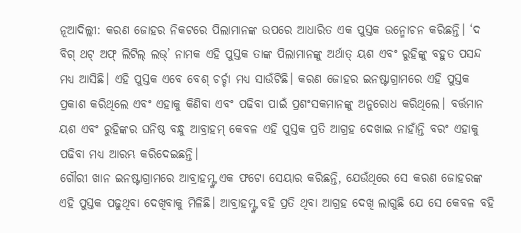ନୂଆଦିଲ୍ଲୀ: କରଣ ଜୋହର ନିକଟରେ ପିଲାମାନଙ୍କ ଉପରେ ଆଧାରିତ ଏକ ପୁସ୍ତକ ଉନ୍ମୋଚନ କରିଛନ୍ତି। ‘ଦ ବିଗ୍ ଥଟ୍ ଅଫ୍ ଲିଟିଲ୍ ଲଭ୍’ ନାମକ ଏହି ପୁସ୍ତକ ତାଙ୍କ ପିଲାମାନଙ୍କୁ ଅର୍ଥାତ୍ ୟଶ ଏବଂ ରୁହିଙ୍କୁ ବହୁତ ପସନ୍ଦ ମଧ୍ୟ ଆସିଛି। ଏହି ପୁସ୍ତକ ଏବେ ବେଶ୍ ଚର୍ଚ୍ଚା ମଧ୍ୟ ସାଉଁଟିଛି। କରଣ ଜୋହର ଇନଷ୍ଟାଗ୍ରାମରେ ଏହି ପୁସ୍ତକ ପ୍ରକାଶ କରିଥିଲେ ଏବଂ ଏହାକୁ କିଣିବା ଏବଂ ପଢିବା ପାଇଁ ପ୍ରଶଂସକମାନଙ୍କୁ ଅନୁରୋଧ କରିଥିଲେ। ବର୍ତ୍ତମାନ ୟଶ ଏବଂ ରୁହିଙ୍କର ଘନିଷ୍ଠ ବନ୍ଧୁ ଆବ୍ରାହମ୍ କେବଳ ଏହି ପୁସ୍ତକ ପ୍ରତି ଆଗ୍ରହ ଦେଖାଇ ନାହାଁନ୍ତି ବରଂ ଏହାକୁ ପଢିବା ମଧ୍ୟ ଆରମ୍ଭ କରିଦେଇଛନ୍ତି।
ଗୌରୀ ଖାନ ଇନଷ୍ଟାଗ୍ରାମରେ ଆବ୍ରାହମ୍ଙ୍କ ଏକ ଫଟୋ ସେୟାର କରିଛନ୍ତି, ଯେଉଁଥିରେ ସେ କରଣ ଜୋହରଙ୍କ ଏହି ପୁସ୍ତକ ପଢୁଥିବା ଦେଖିବାକୁ ମିଳିଛି। ଆବ୍ରାହମ୍ଙ୍କ ବହି ପ୍ରତି ଥିବା ଆଗ୍ରହ ଦେଖି ଲାଗୁଛି ଯେ ସେ କେବଳ ବହି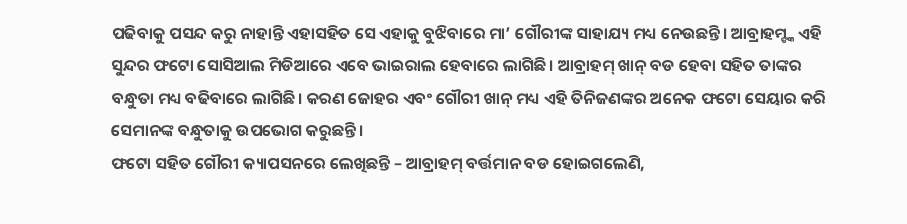ପଢିବାକୁ ପସନ୍ଦ କରୁ ନାହାନ୍ତି ଏହାସହିତ ସେ ଏହାକୁ ବୁଝିବାରେ ମା’ ଗୌରୀଙ୍କ ସାହାଯ୍ୟ ମଧ୍ୟ ନେଉଛନ୍ତି। ଆବ୍ରାହମ୍ଙ୍କ ଏହି ସୁନ୍ଦର ଫଟୋ ସୋସିଆଲ ମିଡିଆରେ ଏବେ ଭାଇରାଲ ହେବାରେ ଲାଗିଛି। ଆବ୍ରାହମ୍ ଖାନ୍ ବଡ ହେବା ସହିତ ତାଙ୍କର ବନ୍ଧୁତା ମଧ୍ୟ ବଢିବାରେ ଲାଗିଛି। କରଣ ଜୋହର ଏବଂ ଗୌରୀ ଖାନ୍ ମଧ୍ୟ ଏହି ତିନିଜଣଙ୍କର ଅନେକ ଫଟୋ ସେୟାର କରି ସେମାନଙ୍କ ବନ୍ଧୁତାକୁ ଉପଭୋଗ କରୁଛନ୍ତି।
ଫଟୋ ସହିତ ଗୌରୀ କ୍ୟାପସନରେ ଲେଖିଛନ୍ତି – ଆବ୍ରାହମ୍ ବର୍ତ୍ତମାନ ବଡ ହୋଇଗଲେଣି,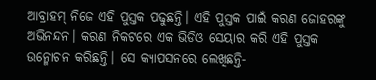ଆବ୍ରାହମ୍ ନିଜେ ଏହି ପୁସ୍ତକ ପଢୁଛନ୍ତି। ଏହି ପୁସ୍ତକ ପାଇଁ କରଣ ଜୋହରଙ୍କୁ ଅଭିନନ୍ଦନ। କରଣ ନିକଟରେ ଏକ ଭିଡିଓ ସେୟାର କରି ଏହି ପୁସ୍ତକ ଉନ୍ମୋଚନ କରିଛନ୍ତି। ସେ କ୍ୟାପସନରେ ଲେଖିଛନ୍ତି-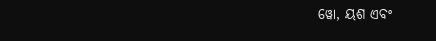ୱୋ, ୟଶ ଏବଂ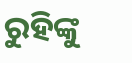ରୁହିଙ୍କୁ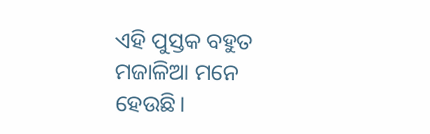ଏହି ପୁସ୍ତକ ବହୁତ ମଜାଳିଆ ମନେ ହେଉଛି।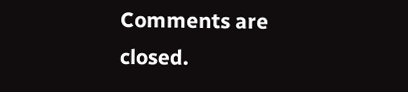Comments are closed.